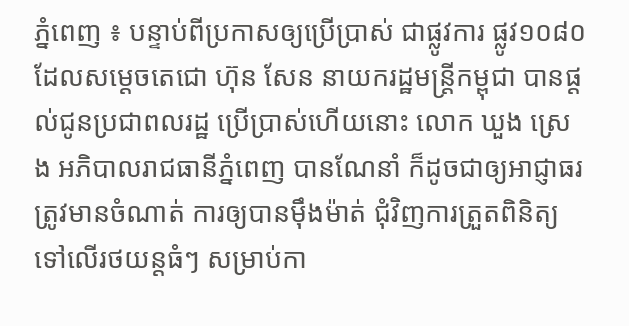ភ្នំពេញ ៖ បន្ទាប់ពីប្រកាសឲ្យប្រើប្រាស់ ជាផ្លូវការ ផ្លូវ១០៨០ ដែលសម្តេចតេជោ ហ៊ុន សែន នាយករដ្ឋមន្ត្រីកម្ពុជា បានផ្តល់ជូនប្រជាពលរដ្ឋ ប្រើប្រាស់ហើយនោះ លោក ឃួង ស្រេង អភិបាលរាជធានីភ្នំពេញ បានណែនាំ ក៏ដូចជាឲ្យអាជ្ញាធរ ត្រូវមានចំណាត់ ការឲ្យបានម៉ឹងម៉ាត់ ជុំវិញការត្រួតពិនិត្យ ទៅលើរថយន្តធំៗ សម្រាប់កា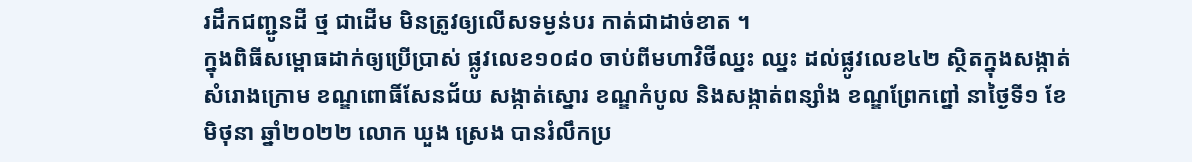រដឹកជញ្ជូនដី ថ្ម ជាដើម មិនត្រូវឲ្យលើសទម្ងន់បរ កាត់ជាដាច់ខាត ។
ក្នុងពិធីសម្ពោធដាក់ឲ្យប្រើប្រាស់ ផ្លូវលេខ១០៨០ ចាប់ពីមហាវិថីឈ្នះ ឈ្នះ ដល់ផ្លូវលេខ៤២ ស្ថិតក្នុងសង្កាត់សំរោងក្រោម ខណ្ឌពោធិ៍សែនជ័យ សង្កាត់ស្នោរ ខណ្ឌកំបូល និងសង្កាត់ពន្សាំង ខណ្ឌព្រែកព្នៅ នាថ្ងៃទី១ ខែមិថុនា ឆ្នាំ២០២២ លោក ឃួង ស្រេង បានរំលឹកប្រ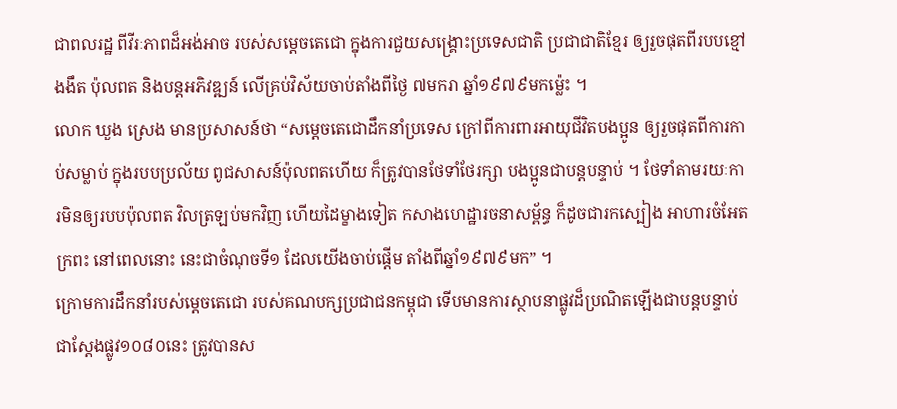ជាពលរដ្ឋ ពីវីរៈភាពដ៏អង់អាច របស់សម្តេចតេជោ ក្នុងការជួយសង្គ្រោះប្រទេសជាតិ ប្រជាជាតិខ្មែរ ឲ្យរួចផុតពីរបបខ្មៅងងឹត ប៉ុលពត និងបន្តអភិវឌ្ឍន៍ លើគ្រប់វិស័យចាប់តាំងពីថ្ងៃ ៧មករា ឆ្នាំ១៩៧៩មកម្ល៉េះ ។
លោក ឃួង ស្រេង មានប្រសាសន៍ថា “សម្តេចតេជោដឹកនាំប្រទេស ក្រៅពីការពារអាយុជីវិតបងប្អូន ឲ្យរួចផុតពីការកាប់សម្លាប់ ក្នុងរបបប្រល័យ ពូជសាសន៍ប៉ុលពតហើយ ក៏ត្រូវបានថែទាំថែរក្សា បងប្អូនជាបន្តបន្ទាប់ ។ ថែទាំតាមរយៈការមិនឲ្យរបបប៉ុលពត វិលត្រឡប់មកវិញ ហើយដៃម្ខាងទៀត កសាងហេដ្ឋារចនាសម្ព័ន្ធ ក៏ដូចជារកស្បៀង អាហារចំអែតក្រពះ នៅពេលនោះ នេះជាចំណុចទី១ ដែលយើងចាប់ផ្តើម តាំងពីឆ្នាំ១៩៧៩មក” ។
ក្រោមការដឹកនាំរបស់ម្តេចតេជោ របស់គណបក្សប្រជាជនកម្ពុជា ទើបមានការស្ថាបនាផ្លូវដ៏ប្រណិតឡើងជាបន្តបន្ទាប់ ជាស្តែងផ្លូវ១០៨០នេះ ត្រូវបានស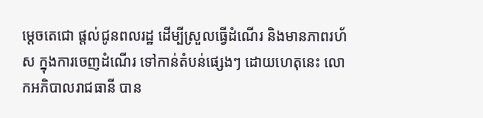ម្តេចតេជោ ផ្តល់ជូនពលរដ្ឋ ដើម្បីស្រួលធ្វើដំណើរ និងមានភាពរហ័ស ក្នុងការចេញដំណើរ ទៅកាន់តំបន់ផ្សេងៗ ដោយហេតុនេះ លោកអភិបាលរាជធានី បាន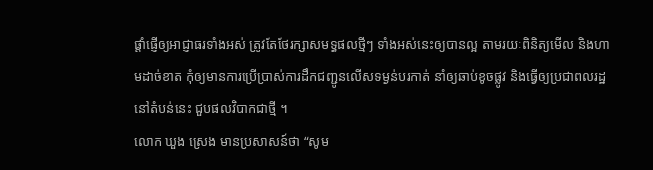ផ្តាំផ្ញើឲ្យអាជ្ញាធរទាំងអស់ ត្រូវតែថែរក្សាសមទ្ធផលថ្មីៗ ទាំងអស់នេះឲ្យបានល្អ តាមរយៈពិនិត្យមើល និងហាមដាច់ខាត កុំឲ្យមានការប្រើប្រាស់ការដឹកជញ្ជូនលើសទម្ងន់បរកាត់ នាំឲ្យឆាប់ខូចផ្លូវ និងធ្វើឲ្យប្រជាពលរដ្ឋនៅតំបន់នេះ ជួបផលវិបាកជាថ្មី ។
លោក ឃួង ស្រេង មានប្រសាសន៍ថា “សូម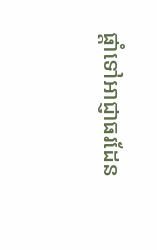ផ្តាំទៅអាជ្ញាធរដែន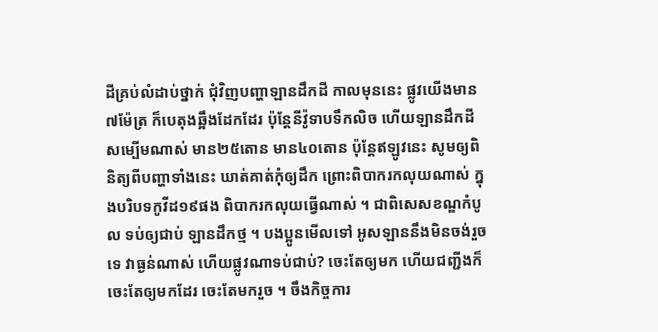ដីគ្រប់លំដាប់ថ្នាក់ ជុំវិញបញ្ហាឡានដឹកដី កាលមុននេះ ផ្លូវយើងមាន៧ម៉ែត្រ ក៏បេតុងឆ្អឹងដែកដែរ ប៉ុន្តែនីវ៉ូទាបទឹកលិច ហើយឡានដឹកដីសម្បើមណាស់ មាន២៥តោន មាន៤០តោន ប៉ុន្តែឥឡូវនេះ សូមឲ្យពិនិត្យពីបញ្ហាទាំងនេះ ឃាត់គាត់កុំឲ្យដឹក ព្រោះពិបាករកលុយណាស់ ក្នុងបរិបទកូវីដ១៩ផង ពិបាករកលុយធ្វើណាស់ ។ ជាពិសេសខណ្ឌកំបូល ទប់ឲ្យជាប់ ឡានដឹកថ្ម ។ បងប្អូនមើលទៅ អូសឡាននឹងមិនចង់រួចទេ វាធ្ងន់ណាស់ ហើយផ្លូវណាទប់ជាប់? ចេះតែឲ្យមក ហើយជញ្ជីងក៏ចេះតែឲ្យមកដែរ ចេះតែមករួច ។ ចឹងកិច្ចការ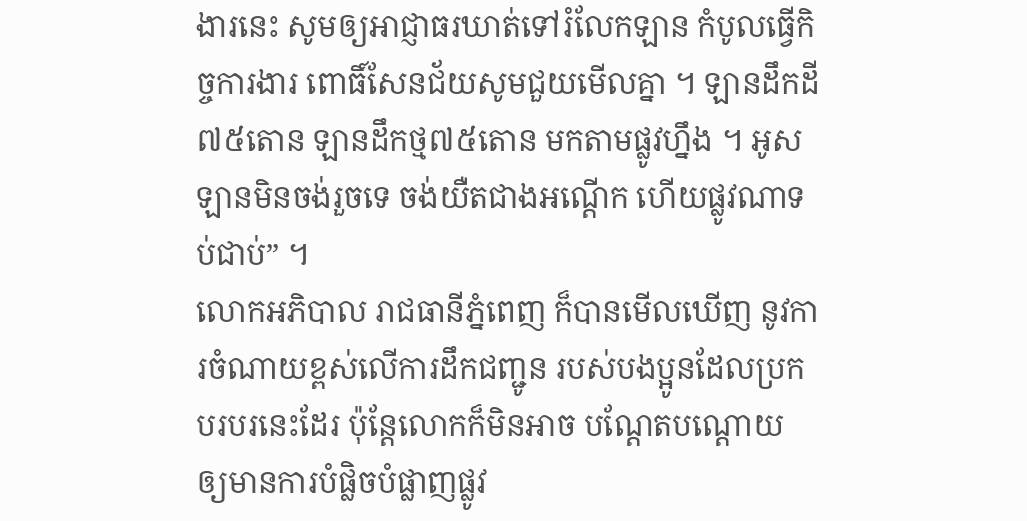ងារនេះ សូមឲ្យអាជ្ញាធរឃាត់ទៅរំលែកឡាន កំបូលធ្វើកិច្ចការងារ ពោធិ៍សែនជ័យសូមជួយមើលគ្នា ។ ឡានដឹកដី៧៥តោន ឡានដឹកថ្ម៧៥តោន មកតាមផ្លូវហ្នឹង ។ អូសឡានមិនចង់រួចទេ ចង់យឺតជាងអណ្តើក ហើយផ្លូវណាទប់ជាប់” ។
លោកអភិបាល រាជធានីភ្នំពេញ ក៏បានមើលឃើញ នូវការចំណាយខ្ពស់លើការដឹកជញ្ជូន របស់បងប្អូនដែលប្រកបរបរនេះដែរ ប៉ុន្តែលោកក៏មិនអាច បណ្តែតបណ្តោយ ឲ្យមានការបំផ្លិចបំផ្លាញផ្លូវ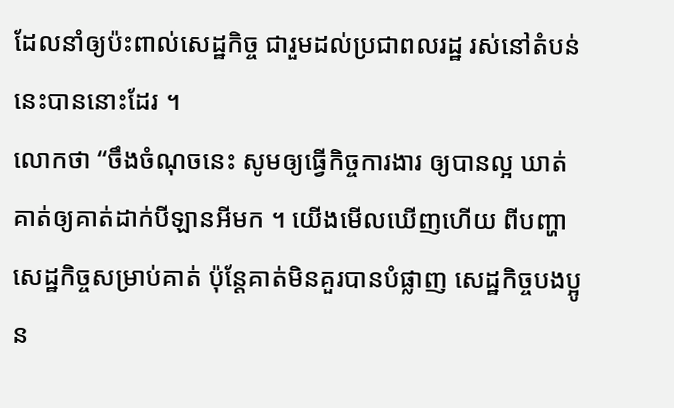ដែលនាំឲ្យប៉ះពាល់សេដ្ឋកិច្ច ជារួមដល់ប្រជាពលរដ្ឋ រស់នៅតំបន់នេះបាននោះដែរ ។
លោកថា “ចឹងចំណុចនេះ សូមឲ្យធ្វើកិច្ចការងារ ឲ្យបានល្អ ឃាត់គាត់ឲ្យគាត់ដាក់បីឡានអីមក ។ យើងមើលឃើញហើយ ពីបញ្ហាសេដ្ឋកិច្ចសម្រាប់គាត់ ប៉ុន្តែគាត់មិនគួរបានបំផ្លាញ សេដ្ឋកិច្ចបងប្អូន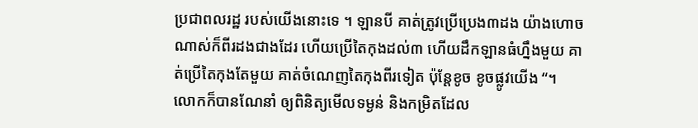ប្រជាពលរដ្ឋ របស់យើងនោះទេ ។ ឡានបី គាត់ត្រូវប្រើប្រេង៣ដង យ៉ាងហោចណាស់ក៏ពីរដងជាងដែរ ហើយប្រើតៃកុងដល់៣ ហើយដឹកឡានធំហ្នឹងមួយ គាត់ប្រើតៃកុងតែមួយ គាត់ចំណេញតៃកុងពីរទៀត ប៉ុន្តែខូច ខូចផ្លូវយើង “។
លោកក៏បានណែនាំ ឲ្យពិនិត្យមើលទម្ងន់ និងកម្រិតដែល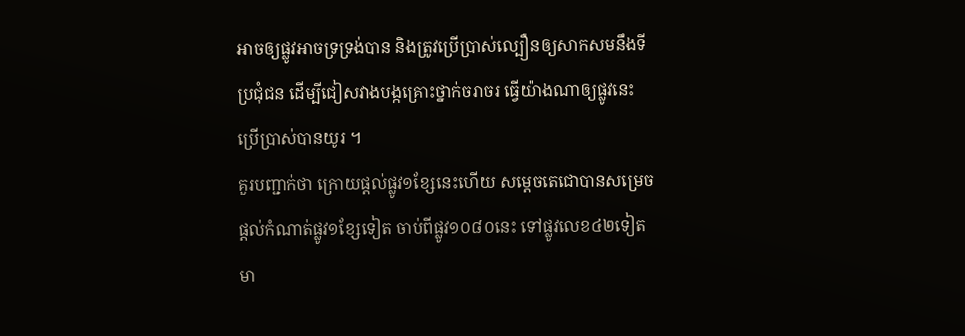អាចឲ្យផ្លូវអាចទ្រទ្រង់បាន និងត្រូវប្រើប្រាស់ល្បឿនឲ្យសាកសមនឹងទីប្រជុំជន ដើម្បីជៀសវាងបង្កគ្រោះថ្នាក់ចរាចរ ធ្វើយ៉ាងណាឲ្យផ្លូវនេះ ប្រើប្រាស់បានយូរ ។
គួរបញ្ជាក់ថា ក្រោយផ្តល់ផ្លូវ១ខ្សែនេះហើយ សម្តេចតេជោបានសម្រេចផ្តល់កំណាត់ផ្លូវ១ខ្សែទៀត ចាប់ពីផ្លូវ១០៨០នេះ ទៅផ្លូវលេខ៤២ទៀត មា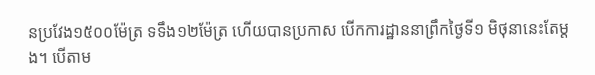នប្រវែង១៥០០ម៉ែត្រ ទទឹង១២ម៉ែត្រ ហើយបានប្រកាស បើកការដ្ឋាននាព្រឹកថ្ងៃទី១ មិថុនានេះតែម្តង។ បើតាម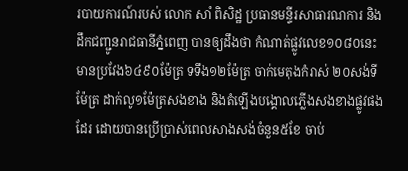របាយការណ៍របស់ លោក សាំ ពិសិដ្ឋ ប្រធានមន្ទីរសាធារណការ និងដឹកជញ្ជូនរាជធានីភ្នំពេញ បានឲ្យដឹងថា កំណាត់ផ្លូវលេខ១០៨០នេះ មានប្រវែង៦៤៩០ម៉ែត្រ ទទឹង១២ម៉ែត្រ ចាក់មេតុងកំរាស់ ២០សង់ទីម៉ែត្រ ដាក់លូ១ម៉ែត្រសងខាង និងតំឡើងបង្គោលភ្លើងសងខាងផ្លូវផងដែរ ដោយបានប្រើប្រាស់ពេលសាងសង់ចំនួន៥ខែ ចាប់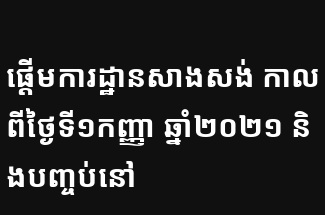ផ្តើមការដ្ឋានសាងសង់ កាលពីថ្ងៃទី១កញ្ញា ឆ្នាំ២០២១ និងបញ្ចប់នៅ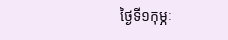ថ្ងៃទី១កុម្ភៈ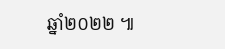ឆ្នាំ២០២២ ៕